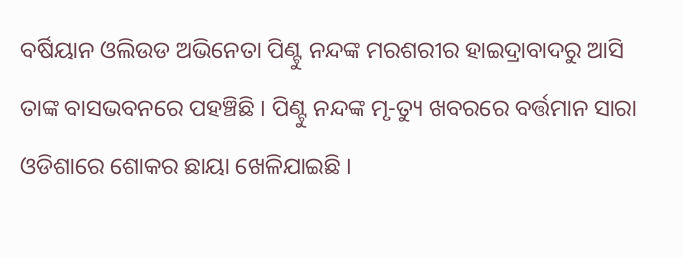ବର୍ଷିୟାନ ଓଲିଉଡ ଅଭିନେତା ପିଣ୍ଟୁ ନନ୍ଦଙ୍କ ମରଶରୀର ହାଇଦ୍ରାବାଦରୁ ଆସି ତାଙ୍କ ବାସଭବନରେ ପହଞ୍ଚିଛି । ପିଣ୍ଟୁ ନନ୍ଦଙ୍କ ମୃ-ତ୍ୟୁ ଖବରରେ ବର୍ତ୍ତମାନ ସାରା ଓଡିଶାରେ ଶୋକର ଛାୟା ଖେଳିଯାଇଛି ।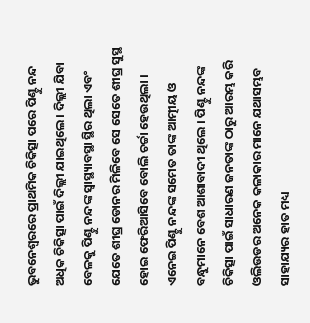ଭୁବନେଶ୍ବରରେ ପ୍ରାଥମିକ ଚିକିତ୍ସା ପରେ ପିଣ୍ଟୁ ନନ୍ଦ ଅଧିକ ଚିକିତ୍ସା ପାଇଁ ଦିଲ୍ଲୀ ଯାଇଥିଲେ । ଦିଲ୍ଲୀ ଯିବା ବେଳକୁ ପିଣ୍ଟୁ ନନ୍ଦଙ୍କ ସ୍ଵାସ୍ଥ୍ୟାବସ୍ଥା ସ୍ଥିର ଥିଲା ଏବଂ ଯେତେ ଶୀଘ୍ର ଡୋନର ମିଳିବେ ସେ ସେତେ ଶୀଘ୍ର ସୁସ୍ଥ ହୋଇ ଫେରିଆସିବେ ବୋଲି ଚର୍ଚ୍ଚା ହେଉଥିଲା ।
ଏନେଇ ପିଣ୍ଟୁ ନନ୍ଦଙ୍କ ସମେତ ତାଙ୍କ ଆତ୍ମୀୟ ଓ ବନ୍ଧୁମାନେ ବେଶ ଆଶାବାଦୀ ଥିଲେ । ପିଣ୍ଟୁ ନନ୍ଦଙ୍କ ଚିକିତ୍ସା ପାଇଁ ସାଧାରଣ ଜନତାଙ୍କ ଠାରୁ ଆରମ୍ଭ କରି ଓଲିଉଡର ଅନେକ କଳାକାର ମାନେ ଯଥାସମ୍ଭବ ସାହାଯ୍ୟର ହାତ ମଧ୍ୟ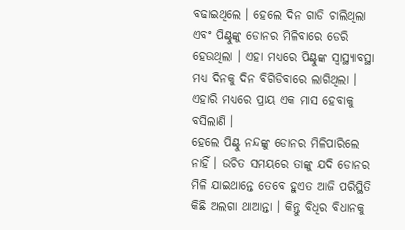ବଢାଇଥିଲେ । ହେଲେ ଦିନ ଗାଡି ଚାଲିଥିଲା ଏବଂ ପିଣ୍ଟୁଙ୍କୁ ଡୋନର ମିଳିବାରେ ଡେରି ହେଉଥିଲା । ଏହା ମଧ୍ୟରେ ପିଣ୍ଟୁଙ୍କ ସ୍ଵାସ୍ଥ୍ୟାବସ୍ଥା ମଧ୍ୟ ଦିନକୁ ଦିନ ବିଗିଡିବାରେ ଲାଗିଥିଲା । ଏହାରି ମଧ୍ୟରେ ପ୍ରାୟ ଏକ ମାସ ହେବାକୁ ବସିଲାଣି ।
ହେଲେ ପିଣ୍ଟୁ ନନ୍ଦଙ୍କୁ ଡୋନର ମିଳିପାରିଲେ ନାହିଁ । ଉଚିତ ସମୟରେ ତାଙ୍କୁ ଯଦି ଡୋନର ମିଳି ଯାଇଥାନ୍ତେ ତେବେ ହୁଏତ ଆଜି ପରିସ୍ଥିତି କିଛି ଅଲଗା ଥାଆନ୍ତା । କିନ୍ତୁ ବିଧିର ବିଧାନକୁ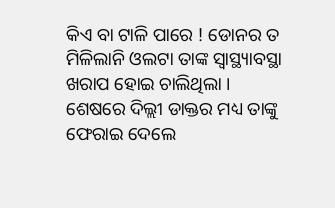କିଏ ବା ଟାଳି ପାରେ ! ଡୋନର ତ ମିଳିଲାନି ଓଲଟା ତାଙ୍କ ସ୍ଵାସ୍ଥ୍ୟାବସ୍ଥା ଖରାପ ହୋଇ ଚାଲିଥିଲା । ଶେଷରେ ଦିଲ୍ଲୀ ଡାକ୍ତର ମଧ୍ୟ ତାଙ୍କୁ ଫେରାଇ ଦେଲେ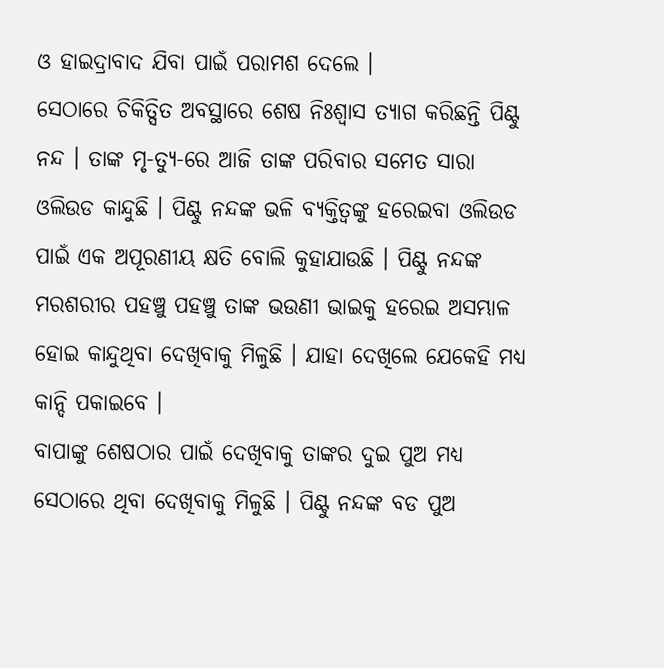ଓ ହାଇଦ୍ରାବାଦ ଯିବା ପାଇଁ ପରାମଶ ଦେଲେ ।
ସେଠାରେ ଚିକିତ୍ସିତ ଅବସ୍ଥାରେ ଶେଷ ନିଃଶ୍ଵାସ ତ୍ୟାଗ କରିଛନ୍ତି ପିଣ୍ଟୁ ନନ୍ଦ । ତାଙ୍କ ମୃ-ତ୍ୟୁ-ରେ ଆଜି ତାଙ୍କ ପରିବାର ସମେତ ସାରା ଓଲିଉଡ କାନ୍ଦୁଛି । ପିଣ୍ଟୁ ନନ୍ଦଙ୍କ ଭଳି ବ୍ୟକ୍ତିତ୍ବଙ୍କୁ ହରେଇବା ଓଲିଉଡ ପାଇଁ ଏକ ଅପୂରଣୀୟ କ୍ଷତି ବୋଲି କୁହାଯାଉଛି । ପିଣ୍ଟୁ ନନ୍ଦଙ୍କ ମରଶରୀର ପହଞ୍ଚୁ ପହଞ୍ଚୁ ତାଙ୍କ ଭଉଣୀ ଭାଇକୁ ହରେଇ ଅସମ୍ଭାଳ ହୋଇ କାନ୍ଦୁଥିବା ଦେଖିବାକୁ ମିଳୁଛି । ଯାହା ଦେଖିଲେ ଯେକେହି ମଧ୍ୟ କାନ୍ଦି ପକାଇବେ ।
ବାପାଙ୍କୁ ଶେଷଠାର ପାଇଁ ଦେଖିବାକୁ ତାଙ୍କର ଦୁଇ ପୁଅ ମଧ୍ୟ ସେଠାରେ ଥିବା ଦେଖିବାକୁ ମିଳୁଛି । ପିଣ୍ଟୁ ନନ୍ଦଙ୍କ ବଡ ପୁଅ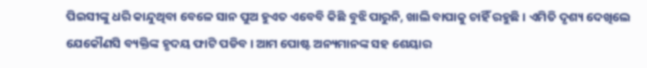ପିଇସୀଙ୍କୁ ଧରି କାନ୍ଦୁଥିବା ବେଳେ ସାନ ପୁଅ ହୁଏତ ଏବେବି କିଛି ବୁଝି ପାରୁନି, ଖାଲି ବାପାକୁ ଚାହିଁ ରହୁଛି । ଏମିତି ଦୃଶ୍ୟ ଦେଖିଲେ ଯେକୌଣସି ବ୍ୟକ୍ତିଙ୍କ ହୃଦୟ ଫାଟି ପଡିବ । ଆମ ପୋଷ୍ଟ ଅନ୍ୟମାନଙ୍କ ସହ ଶେୟାର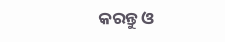କରନ୍ତୁ ଓ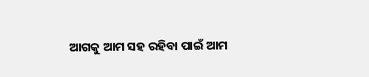ଆଗକୁ ଆମ ସହ ରହିବା ପାଇଁ ଆମ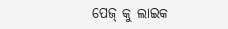ପେଜ୍ କୁ ଲାଇକ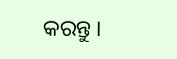କରନ୍ତୁ ।